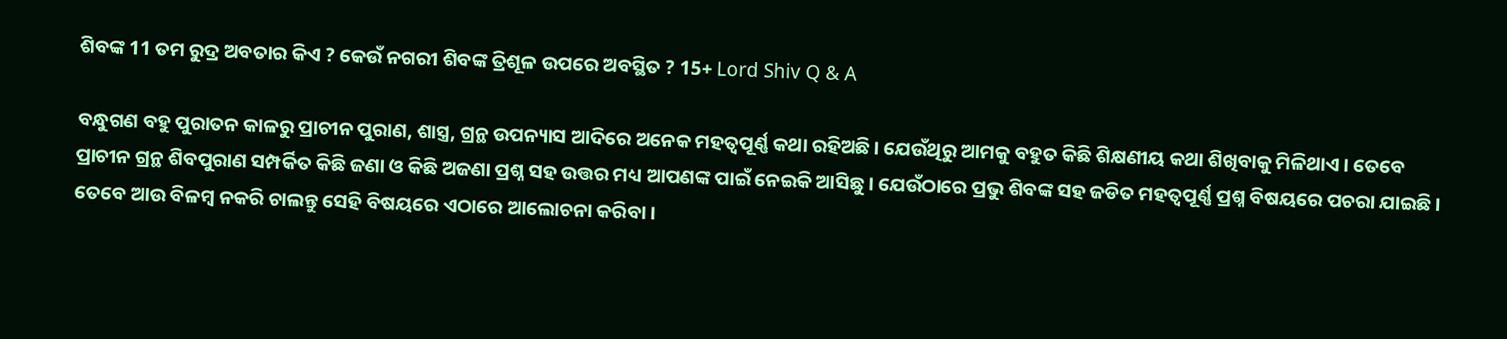ଶିବଙ୍କ 11 ତମ ରୁଦ୍ର ଅବତାର କିଏ ? କେଉଁ ନଗରୀ ଶିବଙ୍କ ତ୍ରିଶୂଳ ଉପରେ ଅବସ୍ଥିତ ? 15+ Lord Shiv Q & A

ବନ୍ଧୁଗଣ ବହୁ ପୁରାତନ କାଳରୁ ପ୍ରାଚୀନ ପୁରାଣ, ଶାସ୍ତ୍ର, ଗ୍ରନ୍ଥ ଉପନ୍ୟାସ ଆଦିରେ ଅନେକ ମହତ୍ଵପୂର୍ଣ୍ଣ କଥା ରହିଅଛି । ଯେଉଁଥିରୁ ଆମକୁ ବହୁତ କିଛି ଶିକ୍ଷଣୀୟ କଥା ଶିଖିବାକୁ ମିଳିଥାଏ । ତେବେ ପ୍ରାଚୀନ ଗ୍ରନ୍ଥ ଶିବପୁରାଣ ସମ୍ପର୍କିତ କିଛି ଜଣା ଓ କିଛି ଅଜଣା ପ୍ରଶ୍ନ ସହ ଉତ୍ତର ମଧ୍ୟ ଆପଣଙ୍କ ପାଇଁ ନେଇକି ଆସିଛୁ । ଯେଉଁଠାରେ ପ୍ରଭୁ ଶିବଙ୍କ ସହ ଜଡିତ ମହତ୍ଵପୂର୍ଣ୍ଣ ପ୍ରଶ୍ନ ବିଷୟରେ ପଚରା ଯାଇଛି । ତେବେ ଆଉ ବିଳମ୍ବ ନକରି ଚାଲନ୍ତୁ ସେହି ବିଷୟରେ ଏଠାରେ ଆଲୋଚନା କରିବା ।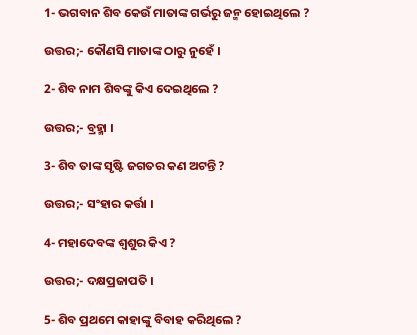1- ଭଗବାନ ଶିବ କେଉଁ ମାତାଙ୍କ ଗର୍ଭରୁ ଜନ୍ମ ହୋଇଥିଲେ ?

ଉତ୍ତର;- କୌଣସି ମାତାଙ୍କ ଠାରୁ ନୁହେଁ ।

2- ଶିବ ନାମ ଶିବଙ୍କୁ କିଏ ଦେଇଥିଲେ ?

ଉତ୍ତର;- ବ୍ରହ୍ମା ।

3- ଶିବ ତାଙ୍କ ସୃଷ୍ଟି ଜଗତର କଣ ଅଟନ୍ତି ?

ଉତ୍ତର;- ସଂହାର କର୍ତ୍ତା ।

4- ମହାଦେବଙ୍କ ଶ୍ଵଶୁର କିଏ ?

ଉତ୍ତର;- ଦକ୍ଷପ୍ରଜାପତି ।

5- ଶିବ ପ୍ରଥମେ କାହାଙ୍କୁ ବିବାହ କରିଥିଲେ ?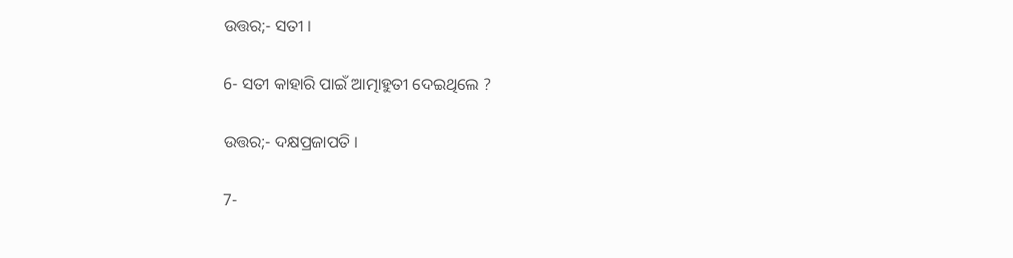ଉତ୍ତର;- ସତୀ ।

6- ସତୀ କାହାରି ପାଇଁ ଆତ୍ମାହୁତୀ ଦେଇଥିଲେ ?

ଉତ୍ତର;- ଦକ୍ଷପ୍ରଜାପତି ।

7-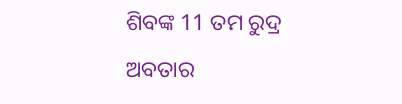ଶିବଙ୍କ 11 ତମ ରୁଦ୍ର ଅବତାର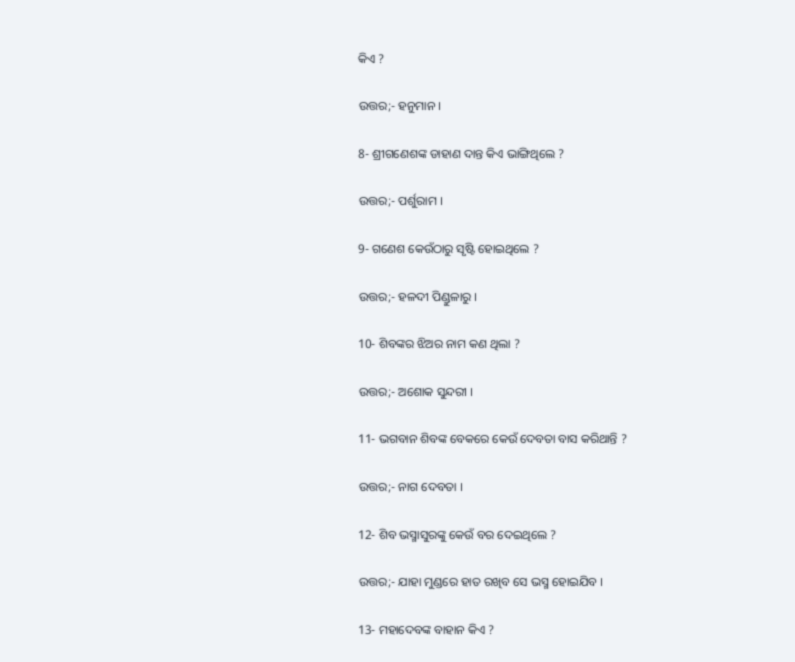କିଏ ?

ଉତ୍ତର;- ହନୁମାନ ।

8- ଶ୍ରୀଗଣେଶଙ୍କ ଡାହାଣ ଦାନ୍ତ କିଏ ଭାଙ୍ଗିଥିଲେ ?

ଉତ୍ତର;- ପର୍ଶୁରାମ ।

9- ଗଣେଶ କେଉଁଠାରୁ ସୃଷ୍ଟି ହୋଇଥିଲେ ?

ଉତ୍ତର;- ହଳଦୀ ପିଣ୍ଡୁଳାରୁ ।

10- ଶିବଙ୍କର ଝିଅର ନାମ କଣ ଥିଲା ?

ଉତ୍ତର;- ଅଶୋକ ସୁନ୍ଦରୀ ।

11- ଭଗବାନ ଶିବଙ୍କ ବେକରେ କେଉଁ ଦେବତା ବାସ କରିଥାନ୍ତି ?

ଉତ୍ତର;- ନାଗ ଦେବତା ।

12- ଶିବ ଭସ୍ମାସୁରଙ୍କୁ କେଉଁ ବର ଦେଇଥିଲେ ?

ଉତ୍ତର;- ଯାହା ମୁଣ୍ଡରେ ହାତ ରଖିବ ସେ ଭସ୍ମ ହୋଇଯିବ ।

13- ମହାଦେବଙ୍କ ବାହାନ କିଏ ?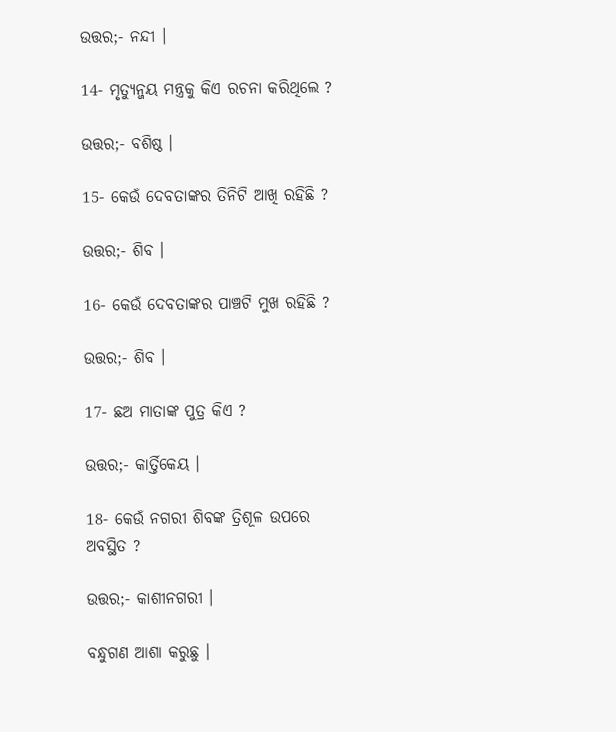ଉତ୍ତର;- ନନ୍ଦୀ ।

14- ମୃତ୍ୟୁନ୍ଜୟ ମନ୍ତ୍ରକୁ କିଏ ରଚନା କରିଥିଲେ ?

ଉତ୍ତର;- ବଶିଷ୍ଠ ।

15- କେଉଁ ଦେବତାଙ୍କର ତିନିଟି ଆଖି ରହିଛି ?

ଉତ୍ତର;- ଶିବ ।

16- କେଉଁ ଦେବତାଙ୍କର ପାଞ୍ଚଟି ମୁଖ ରହିଛି ?

ଉତ୍ତର;- ଶିବ ।

17- ଛଅ ମାତାଙ୍କ ପୁତ୍ର କିଏ ?

ଉତ୍ତର;- କାର୍ତ୍ତିକେୟ ।

18- କେଉଁ ନଗରୀ ଶିବଙ୍କ ତ୍ରିଶୂଳ ଉପରେ ଅବସ୍ଥିତ ?

ଉତ୍ତର;- କାଶୀନଗରୀ ।

ବନ୍ଧୁଗଣ ଆଶା କରୁଛୁ ।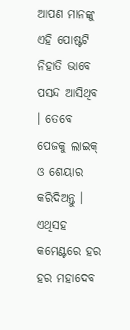ଆପଣ ମାନଙ୍କୁ ଏହି ପୋଷ୍ଟଟି ନିହାତି ଭାବେ ପସନ୍ଦ ଆସିଥିବ । ତେବେ ପେଜକୁ ଲାଇକ୍ ଓ ଶେୟାର କରିଦିଅନ୍ତୁ । ଏଥିସହ କମେଣ୍ଟରେ ହର ହର ମହାଦେବ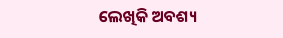ଲେଖିକି ଅବଶ୍ୟ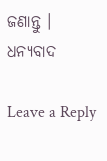ଜଣାନ୍ତୁ । ଧନ୍ୟବାଦ

Leave a Reply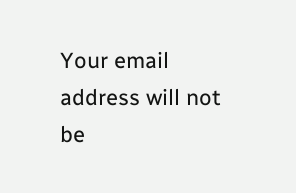Your email address will not be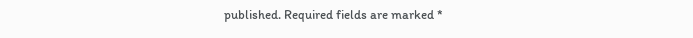published. Required fields are marked *